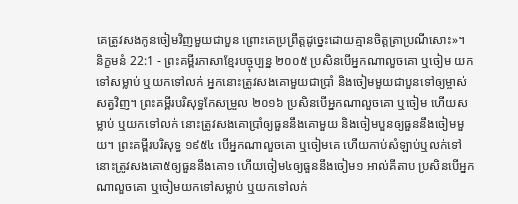គេត្រូវសងកូនចៀមវិញមួយជាបួន ព្រោះគេប្រព្រឹត្តដូច្នេះដោយគ្មានចិត្តត្រាប្រណីសោះ»។
និក្ខមនំ 22:1 - ព្រះគម្ពីរភាសាខ្មែរបច្ចុប្បន្ន ២០០៥ ប្រសិនបើអ្នកណាលួចគោ ឬចៀម យកទៅសម្លាប់ ឬយកទៅលក់ អ្នកនោះត្រូវសងគោមួយជាប្រាំ និងចៀមមួយជាបួនទៅឲ្យម្ចាស់សត្វវិញ។ ព្រះគម្ពីរបរិសុទ្ធកែសម្រួល ២០១៦ ប្រសិនបើអ្នកណាលួចគោ ឬចៀម ហើយសម្លាប់ ឬយកទៅលក់ នោះត្រូវសងគោប្រាំឲ្យធួននឹងគោមួយ និងចៀមបួនឲ្យធួននឹងចៀមមួយ។ ព្រះគម្ពីរបរិសុទ្ធ ១៩៥៤ បើអ្នកណាលួចគោ ឬចៀមគេ ហើយកាប់សំឡាប់ឬលក់ទៅ នោះត្រូវសងគោ៥ឲ្យធួននឹងគោ១ ហើយចៀម៤ឲ្យធួននឹងចៀម១ អាល់គីតាប ប្រសិនបើអ្នកណាលួចគោ ឬចៀមយកទៅសម្លាប់ ឬយកទៅលក់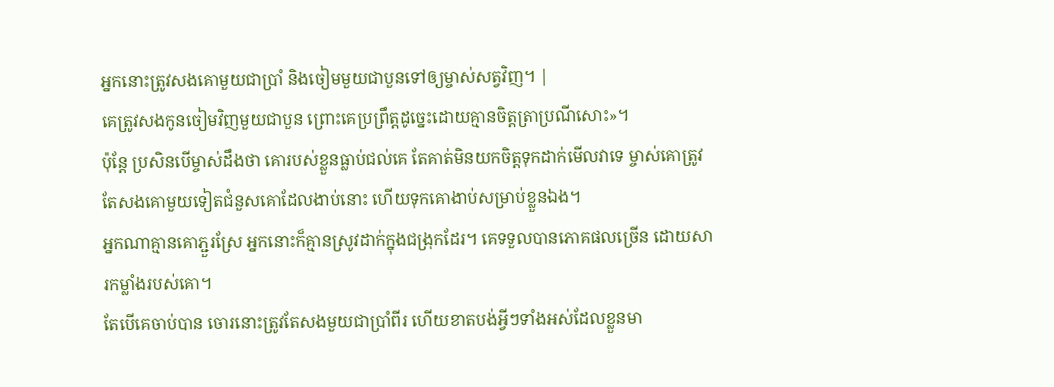អ្នកនោះត្រូវសងគោមួយជាប្រាំ និងចៀមមួយជាបួនទៅឲ្យម្ចាស់សត្វវិញ។ |
គេត្រូវសងកូនចៀមវិញមួយជាបួន ព្រោះគេប្រព្រឹត្តដូច្នេះដោយគ្មានចិត្តត្រាប្រណីសោះ»។
ប៉ុន្តែ ប្រសិនបើម្ចាស់ដឹងថា គោរបស់ខ្លួនធ្លាប់ជល់គេ តែគាត់មិនយកចិត្តទុកដាក់មើលវាទេ ម្ចាស់គោត្រូវតែសងគោមួយទៀតជំនួសគោដែលងាប់នោះ ហើយទុកគោងាប់សម្រាប់ខ្លួនឯង។
អ្នកណាគ្មានគោភ្ជួរស្រែ អ្នកនោះក៏គ្មានស្រូវដាក់ក្នុងជង្រុកដែរ។ គេទទួលបានភោគផលច្រើន ដោយសារកម្លាំងរបស់គោ។
តែបើគេចាប់បាន ចោរនោះត្រូវតែសងមួយជាប្រាំពីរ ហើយខាតបង់អ្វីៗទាំងអស់ដែលខ្លួនមា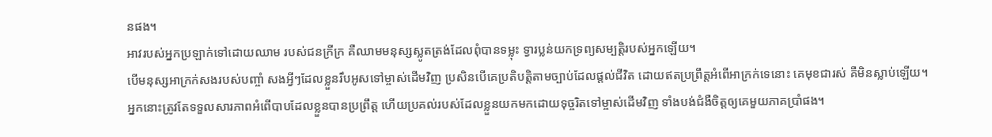នផង។
អាវរបស់អ្នកប្រឡាក់ទៅដោយឈាម របស់ជនក្រីក្រ គឺឈាមមនុស្សស្លូតត្រង់ដែលពុំបានទម្លុះ ទ្វារប្លន់យកទ្រព្យសម្បត្តិរបស់អ្នកឡើយ។
បើមនុស្សអាក្រក់សងរបស់បញ្ចាំ សងអ្វីៗដែលខ្លួនរឹបអូសទៅម្ចាស់ដើមវិញ ប្រសិនបើគេប្រតិបត្តិតាមច្បាប់ដែលផ្ដល់ជីវិត ដោយឥតប្រព្រឹត្តអំពើអាក្រក់ទេនោះ គេមុខជារស់ គឺមិនស្លាប់ឡើយ។
អ្នកនោះត្រូវតែទទួលសារភាពអំពើបាបដែលខ្លួនបានប្រព្រឹត្ត ហើយប្រគល់របស់ដែលខ្លួនយកមកដោយទុច្ចរិតទៅម្ចាស់ដើមវិញ ទាំងបង់ជំងឺចិត្តឲ្យគេមួយភាគប្រាំផង។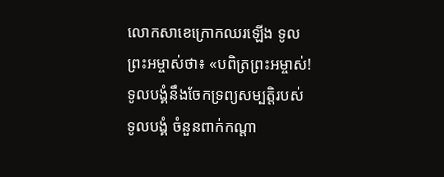លោកសាខេក្រោកឈរឡើង ទូលព្រះអម្ចាស់ថា៖ «បពិត្រព្រះអម្ចាស់! ទូលបង្គំនឹងចែកទ្រព្យសម្បត្តិរបស់ទូលបង្គំ ចំនួនពាក់កណ្ដា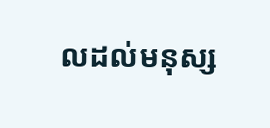លដល់មនុស្ស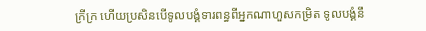ក្រីក្រ ហើយប្រសិនបើទូលបង្គំទារពន្ធពីអ្នកណាហួសកម្រិត ទូលបង្គំនឹ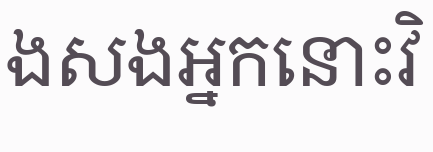ងសងអ្នកនោះវិ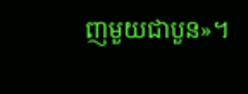ញមួយជាបួន»។